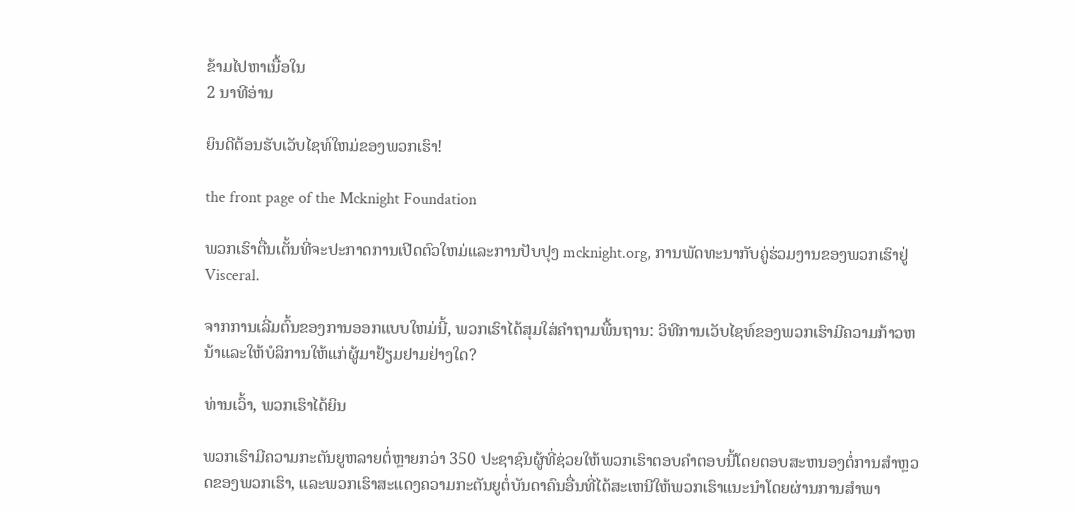ຂ້າມໄປຫາເນື້ອໃນ
2 ນາທີອ່ານ

ຍິນດີຕ້ອນຮັບເວັບໄຊທ໌ໃຫມ່ຂອງພວກເຮົາ!

the front page of the Mcknight Foundation

ພວກເຮົາຕື່ນເຕັ້ນທີ່ຈະປະກາດການເປີດຕົວໃຫມ່ແລະການປັບປຸງ mcknight.org, ການພັດທະນາກັບຄູ່ຮ່ວມງານຂອງພວກເຮົາຢູ່ Visceral.

ຈາກການເລີ່ມຕົ້ນຂອງການອອກແບບໃຫມ່ນີ້, ພວກເຮົາໄດ້ສຸມໃສ່ຄໍາຖາມພື້ນຖານ: ວິທີການເວັບໄຊທ໌ຂອງພວກເຮົາມີຄວາມກ້າວຫນ້າແລະໃຫ້ບໍລິການໃຫ້ແກ່ຜູ້ມາຢ້ຽມຢາມຢ່າງໃດ?

ທ່ານເວົ້າ, ພວກເຮົາໄດ້ຍິນ

ພວກເຮົາມີຄວາມກະຕັນຍູຫລາຍຕໍ່ຫຼາຍກວ່າ 350 ປະຊາຊົນຜູ້ທີ່ຊ່ວຍໃຫ້ພວກເຮົາຕອບຄໍາຕອບນີ້ໂດຍຕອບສະຫນອງຕໍ່ການສໍາຫຼວດຂອງພວກເຮົາ, ແລະພວກເຮົາສະແດງຄວາມກະຕັນຍູຕໍ່ບັນດາຄົນອື່ນທີ່ໄດ້ສະເຫນີໃຫ້ພວກເຮົາແນະນໍາໂດຍຜ່ານການສໍາພາ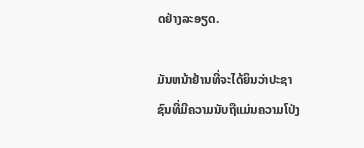ດຢ່າງລະອຽດ.

ມັນຫນ້າຢ້ານທີ່ຈະໄດ້ຍິນວ່າປະຊາຊົນທີ່ມີຄວາມນັບຖືແມ່ນຄວາມໂປ່ງ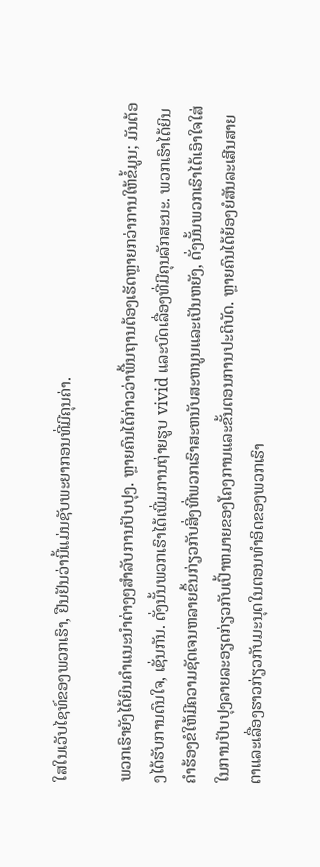ໃສໃນເວັບໄຊທ໌ຂອງພວກເຮົາ, ຢືນຢັນວ່ານີ້ແມ່ນຊັບພະຍາກອນທີ່ມີຄຸນຄ່າ.

ພວກເຮົາຍັງໄດ້ຍິນຄໍາແນະນໍາຕ່າງໆສໍາລັບການປັບປຸງ. ຫຼາຍຄົນໄດ້ກ່າວວ່າພື້ນຖານຕ້ອງເຮັດຫຼາຍກວ່າການໃຫ້ຂໍ້ມູນ; ມັນຕ້ອງໄດ້ຮັບການດົນໃຈ, ເຊັ່ນກັນ. ດັ່ງນັ້ນພວກເຮົາໄດ້ເພີ່ມການຖ່າຍຮູບ vivid ແລະບົດເລື່ອງທີ່ມີຄຸນລັກສະນະ. ພວກເຮົາໄດ້ຍິນຄໍາຮ້ອງຂໍໃຫ້ມີຄວາມຊັດເຈນຫລາຍຂຶ້ນກ່ຽວກັບສິ່ງທີ່ພວກເຮົາສະຫນັບສະຫນູນແລະເປັນຫຍັງ, ດັ່ງນັ້ນພວກເຮົາໄດ້ເອົາໃຈໃສ່ໃນການປັບປຸງລາຍລະອຽດກ່ຽວກັບເປົ້າຫມາຍຂອງໂຄງການແລະຂັ້ນຕອນການປະຕິບັດ. ຫຼາຍຄົນໄດ້ຍ້ອງຍໍສັນລະເສີນສາຍຕາແລະເລື່ອງຮາວກ່ຽວກັບມະນຸດໃນຕອນທໍາອິດຂອງພວກເຮົາ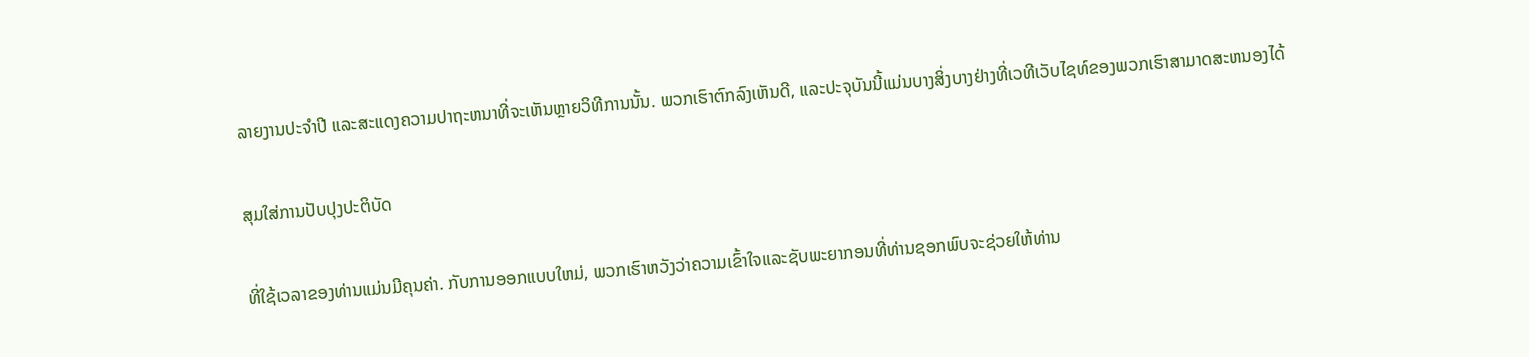ລາຍງານປະຈໍາປີ ແລະສະແດງຄວາມປາຖະຫນາທີ່ຈະເຫັນຫຼາຍວິທີການນັ້ນ. ພວກເຮົາຕົກລົງເຫັນດີ, ແລະປະຈຸບັນນີ້ແມ່ນບາງສິ່ງບາງຢ່າງທີ່ເວທີເວັບໄຊທ໌ຂອງພວກເຮົາສາມາດສະຫນອງໄດ້

ສຸມໃສ່ການປັບປຸງປະຕິບັດ

ທີ່ໃຊ້ເວລາຂອງທ່ານແມ່ນມີຄຸນຄ່າ. ກັບການອອກແບບໃຫມ່, ພວກເຮົາຫວັງວ່າຄວາມເຂົ້າໃຈແລະຊັບພະຍາກອນທີ່ທ່ານຊອກພົບຈະຊ່ວຍໃຫ້ທ່ານ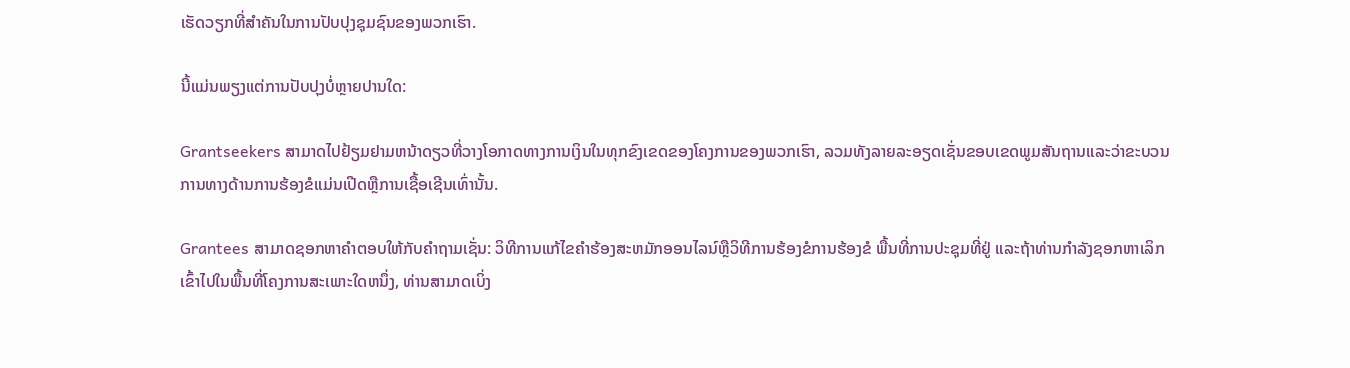ເຮັດວຽກທີ່ສໍາຄັນໃນການປັບປຸງຊຸມຊົນຂອງພວກເຮົາ.

ນີ້ແມ່ນພຽງແຕ່ການປັບປຸງບໍ່ຫຼາຍປານໃດ:

Grantseekers ສາມາດໄປຢ້ຽມຢາມຫນ້າດຽວທີ່ວາງໂອກາດທາງການເງິນໃນທຸກຂົງເຂດຂອງໂຄງການຂອງພວກເຮົາ, ລວມທັງລາຍລະອຽດເຊັ່ນຂອບເຂດພູມສັນຖານແລະວ່າຂະບວນການທາງດ້ານການຮ້ອງຂໍແມ່ນເປີດຫຼືການເຊື້ອເຊີນເທົ່ານັ້ນ.

Grantees ສາມາດຊອກຫາຄໍາຕອບໃຫ້ກັບຄໍາຖາມເຊັ່ນ: ວິທີການແກ້ໄຂຄໍາຮ້ອງສະຫມັກອອນໄລນ໌ຫຼືວິທີການຮ້ອງຂໍການຮ້ອງຂໍ ພື້ນທີ່ການປະຊຸມທີ່ຢູ່ ແລະຖ້າທ່ານກໍາລັງຊອກຫາເລິກເຂົ້າໄປໃນພື້ນທີ່ໂຄງການສະເພາະໃດຫນຶ່ງ, ທ່ານສາມາດເບິ່ງ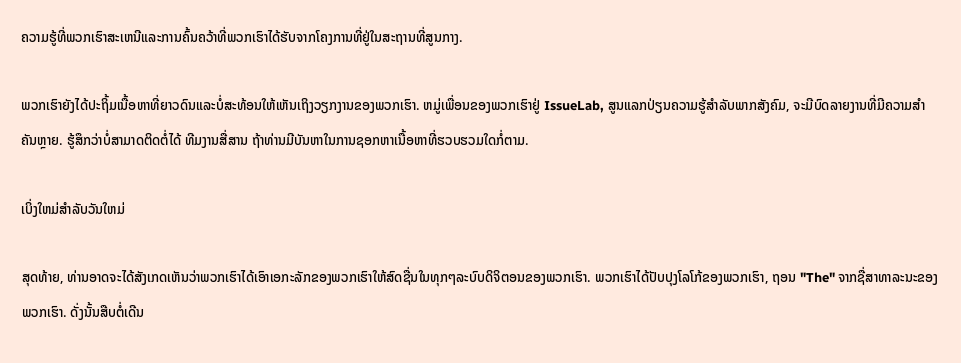ຄວາມຮູ້ທີ່ພວກເຮົາສະເຫນີແລະການຄົ້ນຄວ້າທີ່ພວກເຮົາໄດ້ຮັບຈາກໂຄງການທີ່ຢູ່ໃນສະຖານທີ່ສູນກາງ.

ພວກເຮົາຍັງໄດ້ປະຖິ້ມເນື້ອຫາທີ່ຍາວດົນແລະບໍ່ສະທ້ອນໃຫ້ເຫັນເຖິງວຽກງານຂອງພວກເຮົາ. ຫມູ່ເພື່ອນຂອງພວກເຮົາຢູ່ IssueLab, ສູນແລກປ່ຽນຄວາມຮູ້ສໍາລັບພາກສັງຄົມ, ຈະມີບົດລາຍງານທີ່ມີຄວາມສໍາຄັນຫຼາຍ. ຮູ້ສຶກວ່າບໍ່ສາມາດຕິດຕໍ່ໄດ້ ທີມງານສື່ສານ ຖ້າທ່ານມີບັນຫາໃນການຊອກຫາເນື້ອຫາທີ່ຮວບຮວມໃດກໍ່ຕາມ.

ເບິ່ງໃຫມ່ສໍາລັບວັນໃຫມ່

ສຸດທ້າຍ, ທ່ານອາດຈະໄດ້ສັງເກດເຫັນວ່າພວກເຮົາໄດ້ເອົາເອກະລັກຂອງພວກເຮົາໃຫ້ສົດຊື່ນໃນທຸກໆລະບົບດິຈິຕອນຂອງພວກເຮົາ. ພວກເຮົາໄດ້ປັບປຸງໂລໂກ້ຂອງພວກເຮົາ, ຖອນ "The" ຈາກຊື່ສາທາລະນະຂອງພວກເຮົາ. ດັ່ງນັ້ນສືບຕໍ່ເດີນ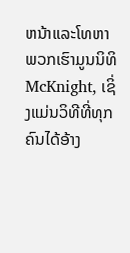ຫນ້າແລະໂທຫາພວກເຮົາມູນນິທິ McKnight, ເຊິ່ງແມ່ນວິທີທີ່ທຸກຄົນໄດ້ອ້າງ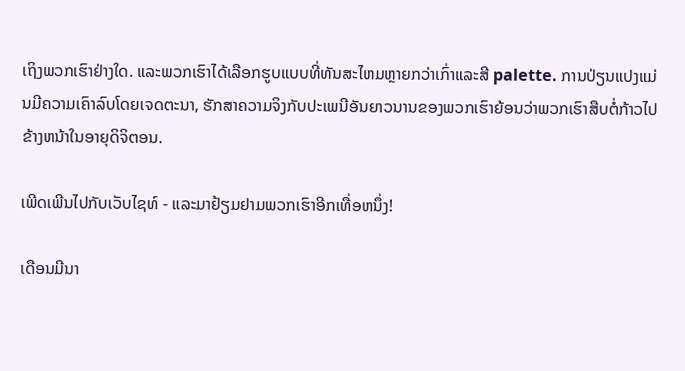ເຖິງພວກເຮົາຢ່າງໃດ. ແລະພວກເຮົາໄດ້ເລືອກຮູບແບບທີ່ທັນສະໄຫມຫຼາຍກວ່າເກົ່າແລະສີ palette. ການປ່ຽນແປງແມ່ນມີຄວາມເຄົາລົບໂດຍເຈດຕະນາ, ຮັກສາຄວາມຈິງກັບປະເພນີອັນຍາວນານຂອງພວກເຮົາຍ້ອນວ່າພວກເຮົາສືບຕໍ່ກ້າວໄປຂ້າງຫນ້າໃນອາຍຸດິຈິຕອນ.

ເພີດເພີນໄປກັບເວັບໄຊທ໌ - ແລະມາຢ້ຽມຢາມພວກເຮົາອີກເທື່ອຫນຶ່ງ!

ເດືອນມີນາ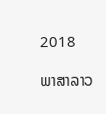2018

ພາສາລາວ